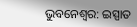ଭୁବନେଶ୍ୱର: ଇସ୍ପାତ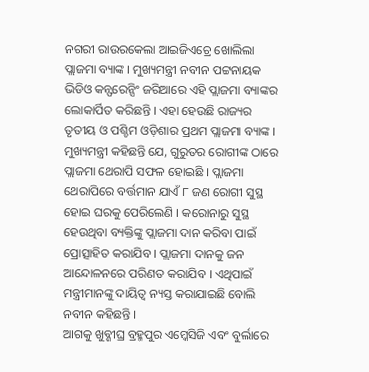ନଗରୀ ରାଉରକେଲା ଆଇଜିଏଚ୍ରେ ଖୋଲିଲା ପ୍ଲାଜମା ବ୍ୟାଙ୍କ । ମୁଖ୍ୟମନ୍ତ୍ରୀ ନବୀନ ପଟ୍ଟନାୟକ ଭିଡିଓ କନ୍ଫରେନ୍ସିଂ ଜରିଆରେ ଏହି ପ୍ଲାଜମା ବ୍ୟାଙ୍କର ଲୋକାର୍ପିତ କରିଛନ୍ତି । ଏହା ହେଉଛି ରାଜ୍ୟର ତୃତୀୟ ଓ ପଶ୍ଚିମ ଓଡ଼ିଶାର ପ୍ରଥମ ପ୍ଲାଜମା ବ୍ୟାଙ୍କ ।
ମୁଖ୍ୟମନ୍ତ୍ରୀ କହିଛନ୍ତି ଯେ, ଗୁରୁତର ରୋଗୀଙ୍କ ଠାରେ ପ୍ଲାଜମା ଥେରାପି ସଫଳ ହୋଇଛି । ପ୍ଲାଜମା ଥେରାପିରେ ବର୍ତ୍ତମାନ ଯାଏଁ ୮ ଜଣ ରୋଗୀ ସୁସ୍ଥ ହୋଇ ଘରକୁ ପେରିଲେଣି । କରୋନାରୁ ସୁସ୍ଥ ହେଉଥିବା ବ୍ୟକ୍ତିଙ୍କୁ ପ୍ଲାଜମା ଦାନ କରିବା ପାଇଁ ପ୍ରୋତ୍ସାହିତ କରାଯିବ । ପ୍ଲାଜମା ଦାନକୁ ଜନ ଆନ୍ଦୋଳନରେ ପରିଣତ କରାଯିବ । ଏଥିପାଇଁ ମନ୍ତ୍ରୀମାନଙ୍କୁ ଦାୟିତ୍ୱ ନ୍ୟସ୍ତ କରାଯାଇଛି ବୋଲି ନବୀନ କହିଛନ୍ତି ।
ଆଗକୁ ଖୁବ୍ଶୀଘ୍ର ବ୍ରହ୍ମପୁର ଏମ୍କେସିଜି ଏବଂ ବୁର୍ଲାରେ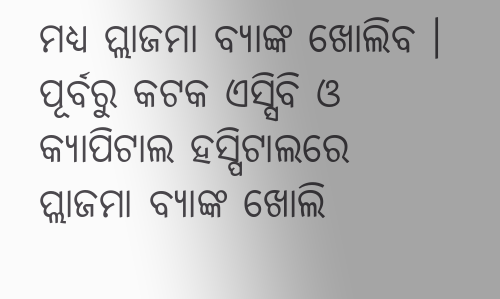ମଧ୍ୟ ପ୍ଲାଜମା ବ୍ୟାଙ୍କ ଖୋଲିବ । ପୂର୍ବରୁ କଟକ ଏସ୍ସିବି ଓ କ୍ୟାପିଟାଲ ହସ୍ପିଟାଲରେ ପ୍ଲାଜମା ବ୍ୟାଙ୍କ ଖୋଲି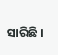ସାରିଛି ।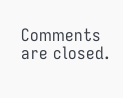Comments are closed.